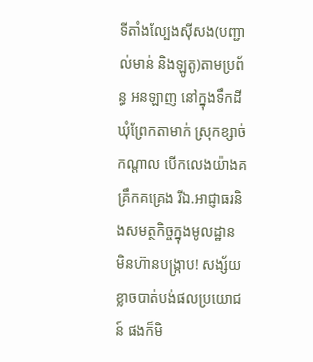ទីតាំងល្បែងស៊ីសង(បញ្ជាល់មាន់ និងឡូតូ)តាមប្រព័ន្ធ អនឡាញ នៅក្នុងទឹកដី ឃុំព្រែកតាមាក់ ស្រុកខ្សាច់កណ្តាល បើកលេងយ៉ាងគគ្រឹកគគ្រេង រីឯ.អាជ្ញាធរនិងសមត្ថកិច្ចក្នុងមូលដ្ឋាន មិនហ៊ានបង្ក្រាប! សង្ស័យខ្លាចបាត់បង់ផលប្រយោជន៍ ផងក៏មិ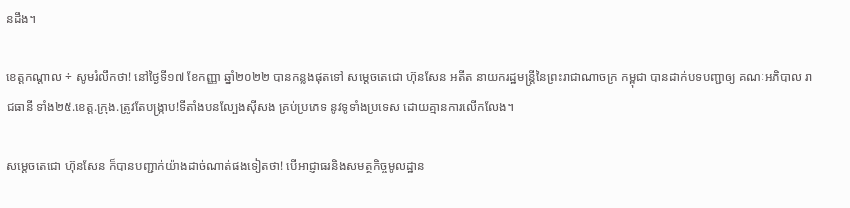នដឹង។

ខេត្តកណ្តាល ÷ សូមរំលឹកថា! នៅថ្ងៃទី១៧ ខែកញ្ញា ឆ្នាំ២០២២ បានកន្លងផុតទៅ សម្តេចតេជោ ហ៊ុនសែន អតីត នាយករដ្ឋមន្ត្រីនៃព្រះរាជាណាចក្រ កម្ពុជា បានដាក់បទបញ្ជាឲ្យ គណៈអភិបាល រាជធានី ទាំង២៥.ខេត្ត.ក្រុង.ត្រូវតែបង្រ្កាប!ទីតាំងបនល្បែងសុីសង គ្រប់ប្រភេទ នូវទូទាំងប្រទេស ដោយគ្មានការលើកលែង។

សម្តេចតេជោ ហ៊ុនសែន ក៏បានបញ្ជាក់យ៉ាងដាច់ណាត់ផងទៀតថា! បើអាជ្ញាធរនិងសមត្ថកិច្ចមូលដ្ឋាន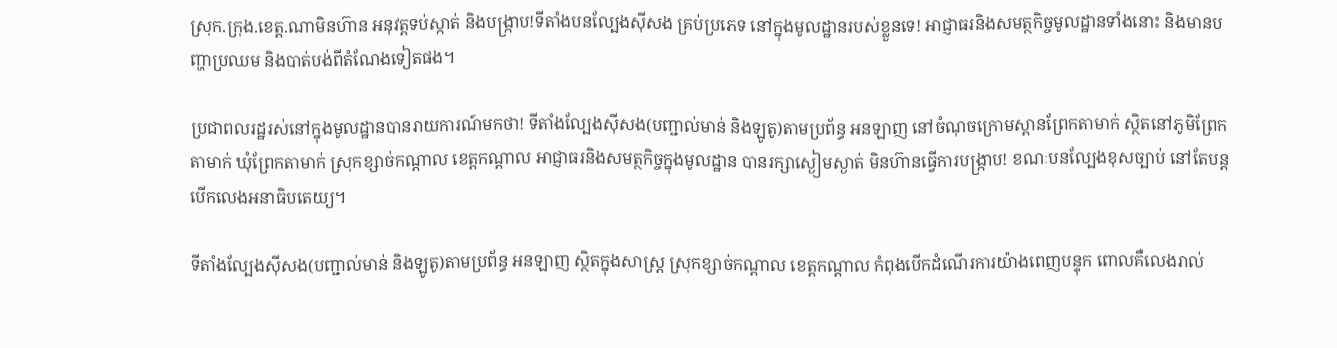ស្រុក.ក្រុង.ខេត្ត.ណាមិនហ៊ាន អនុវត្តទប់ស្កាត់ និងបង្ក្រាប!ទីតាំងបនល្បែងសុីសង គ្រប់ប្រភេទ នៅក្នុងមូលដ្ឋានរបស់ខ្លួនទេ! អាជ្ញាធរនិងសមត្ថកិច្ចមូលដ្ឋានទាំងនោះ និងមានបញ្ហាប្រឈម និងបាត់បង់ពីតំណែងទៀតផង។

ប្រជាពលរដ្ឋរស់នៅក្នុងមូលដ្ឋានបានរាយការណ៍មកថា! ទីតាំងល្បែងសុីសង(បញ្ជាល់មាន់ និងឡូតូ)តាមប្រព័ន្ធ អនឡាញ នៅចំណុចក្រោមស្ពានព្រែកតាមាក់ ស្ថិតនៅភូមិព្រែកតាមាក់ ឃុំព្រែកតាមាក់ ស្រុកខ្សាច់កណ្តាល ខេត្តកណ្តាល អាជ្ញាធរនិងសមត្ថកិច្ចក្នុងមូលដ្ឋាន បានរក្សាស្ងៀមស្ងាត់ មិនហ៊ានធ្វើការបង្រ្កាប! ខណៈបនល្បែងខុសច្បាប់ នៅតែបន្តបើកលេងអនាធិបតេយ្យ។

ទីតាំងល្បែងសុីសង(បញ្ជាល់មាន់ និងឡូតូ)តាមប្រព័ន្ធ អនឡាញ ស្ថិតក្នុងសាស្ត្រ ស្រុកខ្សាច់កណ្តាល ខេត្តកណ្តាល កំពុងបើកដំណើរការយ៉ាងពេញបន្ទុក ពោលគឺលេងរាល់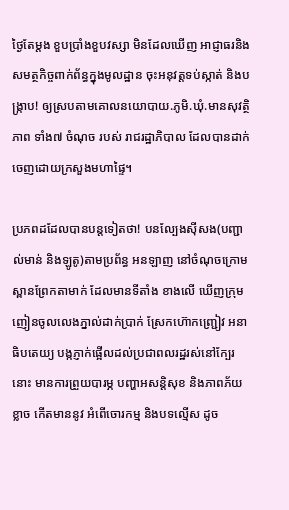ថ្ងៃតែម្តង ខួបប្រាំងខួបវស្សា មិនដែលឃើញ អាជ្ញាធរនិងសមត្ថកិច្ចពាក់ព័ន្ធក្នុងមូលដ្ឋាន ចុះអនុវត្តទប់ស្កាត់ និងបង្រ្កាប! ឲ្យស្របតាមគោលនយោបាយ.ភូមិ.ឃុំ.មានសុវត្ថិភាព ទាំង៧ ចំណុច របស់ រាជរដ្ឋាភិបាល ដែលបានដាក់ចេញដោយក្រសួងមហាផ្ទៃ។

ប្រភពដដែលបានបន្តទៀតថា! បនល្បែងសុីសង(បញ្ជាល់មាន់ និងឡូតូ)តាមប្រព័ន្ធ អនឡាញ នៅចំណុចក្រោមស្ពានព្រែកតាមាក់ ដែលមានទីតាំង ខាងលើ ឃើញក្រុមញៀនចូលលេងភ្នាល់ដាក់ប្រាក់ ស្រែកហ៊ោកញ្ជ្រៀវ អនាធិបតេយ្យ បង្កភ្ញាក់ផ្អើលដល់ប្រជាពលរដ្ឋរស់នៅក្បែរនោះ មានការព្រួយបារម្ភ បញ្ហាអសន្តិសុខ និងភាពភ័យខ្លាច កើតមាននូវ អំពើចោរកម្ម និងបទល្មើស ដូច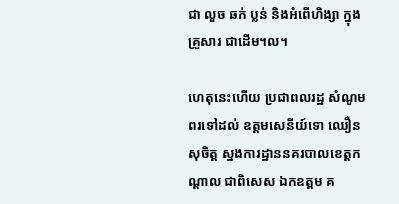ជា លួច ឆក់ ប្លន់ និងអំពើហិង្សា ក្នុងគ្រួសារ ជាដើម។ល។

ហេតុនេះហើយ ប្រជាពលរដ្ឋ សំណូមពរទៅដល់ ឧត្តមសេនីយ៍ទោ ឈឿន សុចិត្ត ស្នងការដ្ឋាននគរបាលខេត្តកណ្តាល ជាពិសេស ឯកឧត្តម គ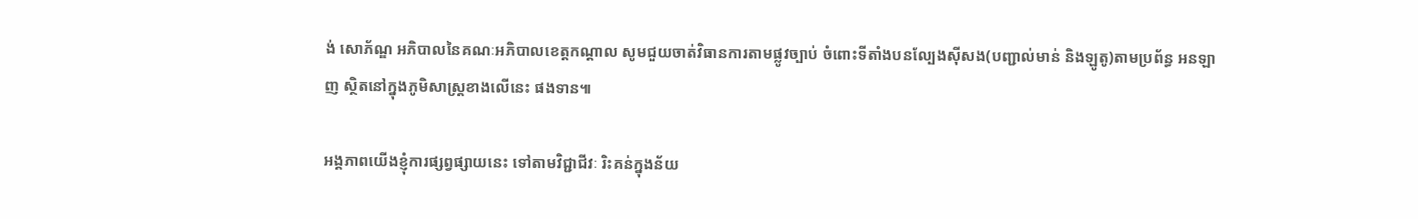ង់ សោភ័ណ្ឌ អភិបាលនៃគណៈអភិបាលខេត្តកណ្តាល សូមជួយចាត់វិធានការតាមផ្លូវច្បាប់ ចំពោះទីតាំងបនល្បែងសុីសង(បញ្ជាល់មាន់ និងឡូតូ)តាមប្រព័ន្ធ អនឡាញ ស្ថិតនៅក្នុងភូមិសាស្រ្តខាងលើនេះ ផងទាន៕

អង្គភាពយើងខ្ញុំការផ្សព្វផ្សាយនេះ ទៅតាមវិជ្ជាជីវៈ រិះគន់ក្នុងន័យ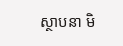ស្ថាបនា មិ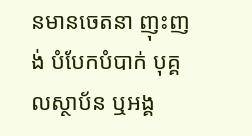នមានចេតនា ញុះញង់ បំបែកបំបាក់ បុគ្គលស្ថាប័ន ឬអង្គ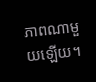ភាពណាមួយឡើយ។